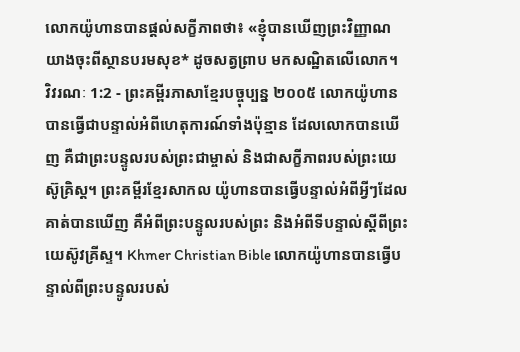លោកយ៉ូហានបានផ្ដល់សក្ខីភាពថា៖ «ខ្ញុំបានឃើញព្រះវិញ្ញាណយាងចុះពីស្ថានបរមសុខ* ដូចសត្វព្រាប មកសណ្ឋិតលើលោក។
វិវរណៈ 1:2 - ព្រះគម្ពីរភាសាខ្មែរបច្ចុប្បន្ន ២០០៥ លោកយ៉ូហានបានធ្វើជាបន្ទាល់អំពីហេតុការណ៍ទាំងប៉ុន្មាន ដែលលោកបានឃើញ គឺជាព្រះបន្ទូលរបស់ព្រះជាម្ចាស់ និងជាសក្ខីភាពរបស់ព្រះយេស៊ូគ្រិស្ត។ ព្រះគម្ពីរខ្មែរសាកល យ៉ូហានបានធ្វើបន្ទាល់អំពីអ្វីៗដែលគាត់បានឃើញ គឺអំពីព្រះបន្ទូលរបស់ព្រះ និងអំពីទីបន្ទាល់ស្ដីពីព្រះយេស៊ូវគ្រីស្ទ។ Khmer Christian Bible លោកយ៉ូហានបានធ្វើបន្ទាល់ពីព្រះបន្ទូលរបស់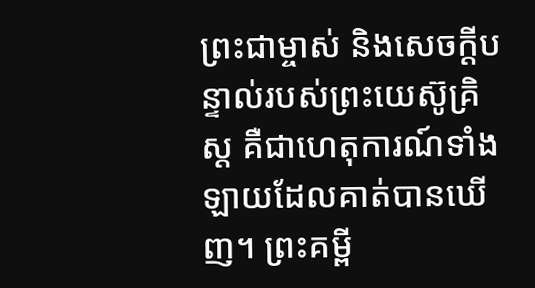ព្រះជាម្ចាស់ និងសេចក្ដីបន្ទាល់របស់ព្រះយេស៊ូគ្រិស្ដ គឺជាហេតុការណ៍ទាំងឡាយដែលគាត់បានឃើញ។ ព្រះគម្ពី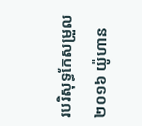របរិសុទ្ធកែសម្រួល ២០១៦ យ៉ូហាន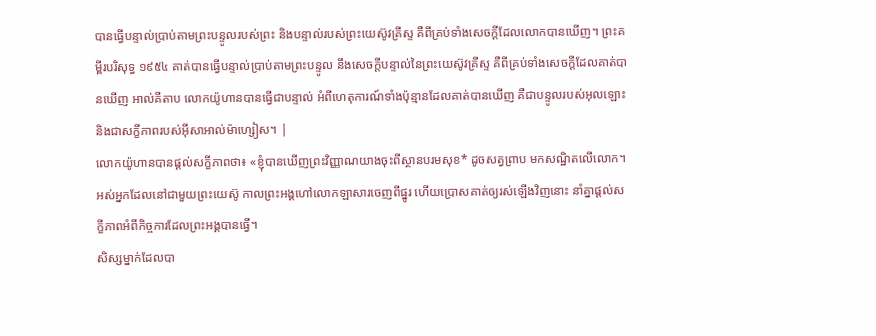បានធ្វើបន្ទាល់ប្រាប់តាមព្រះបន្ទូលរបស់ព្រះ និងបន្ទាល់របស់ព្រះយេស៊ូវគ្រីស្ទ គឺពីគ្រប់ទាំងសេចក្ដីដែលលោកបានឃើញ។ ព្រះគម្ពីរបរិសុទ្ធ ១៩៥៤ គាត់បានធ្វើបន្ទាល់ប្រាប់តាមព្រះបន្ទូល នឹងសេចក្ដីបន្ទាល់នៃព្រះយេស៊ូវគ្រីស្ទ គឺពីគ្រប់ទាំងសេចក្ដីដែលគាត់បានឃើញ អាល់គីតាប លោកយ៉ូហានបានធ្វើជាបន្ទាល់ អំពីហេតុការណ៍ទាំងប៉ុន្មានដែលគាត់បានឃើញ គឺជាបន្ទូលរបស់អុលឡោះ និងជាសក្ខីភាពរបស់អ៊ីសាអាល់ម៉ាហ្សៀស។ |
លោកយ៉ូហានបានផ្ដល់សក្ខីភាពថា៖ «ខ្ញុំបានឃើញព្រះវិញ្ញាណយាងចុះពីស្ថានបរមសុខ* ដូចសត្វព្រាប មកសណ្ឋិតលើលោក។
អស់អ្នកដែលនៅជាមួយព្រះយេស៊ូ កាលព្រះអង្គហៅលោកឡាសារចេញពីផ្នូរ ហើយប្រោសគាត់ឲ្យរស់ឡើងវិញនោះ នាំគ្នាផ្ដល់សក្ខីភាពអំពីកិច្ចការដែលព្រះអង្គបានធ្វើ។
សិស្សម្នាក់ដែលបា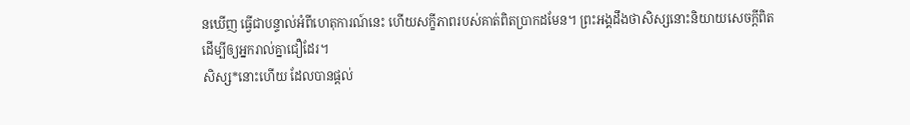នឃើញ ធ្វើជាបន្ទាល់អំពីហេតុការណ៍នេះ ហើយសក្ខីភាពរបស់គាត់ពិតប្រាកដមែន។ ព្រះអង្គដឹងថាសិស្សនោះនិយាយសេចក្ដីពិត ដើម្បីឲ្យអ្នករាល់គ្នាជឿដែរ។
សិស្ស*នោះហើយ ដែលបានផ្ដល់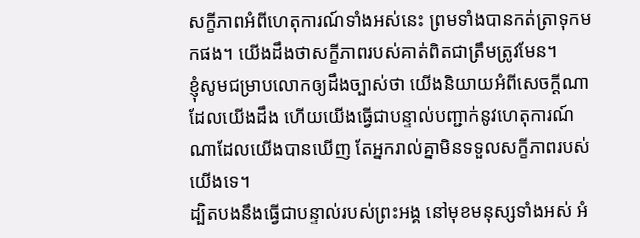សក្ខីភាពអំពីហេតុការណ៍ទាំងអស់នេះ ព្រមទាំងបានកត់ត្រាទុកមកផង។ យើងដឹងថាសក្ខីភាពរបស់គាត់ពិតជាត្រឹមត្រូវមែន។
ខ្ញុំសូមជម្រាបលោកឲ្យដឹងច្បាស់ថា យើងនិយាយអំពីសេចក្ដីណាដែលយើងដឹង ហើយយើងធ្វើជាបន្ទាល់បញ្ជាក់នូវហេតុការណ៍ណាដែលយើងបានឃើញ តែអ្នករាល់គ្នាមិនទទួលសក្ខីភាពរបស់យើងទេ។
ដ្បិតបងនឹងធ្វើជាបន្ទាល់របស់ព្រះអង្គ នៅមុខមនុស្សទាំងអស់ អំ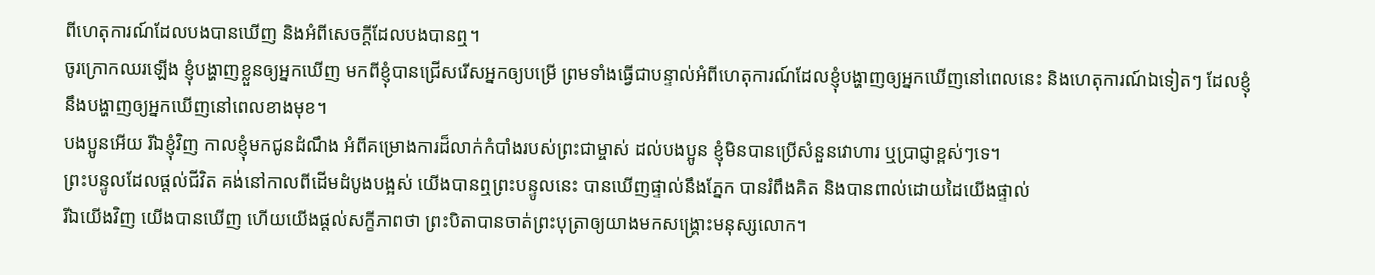ពីហេតុការណ៍ដែលបងបានឃើញ និងអំពីសេចក្ដីដែលបងបានឮ។
ចូរក្រោកឈរឡើង ខ្ញុំបង្ហាញខ្លួនឲ្យអ្នកឃើញ មកពីខ្ញុំបានជ្រើសរើសអ្នកឲ្យបម្រើ ព្រមទាំងធ្វើជាបន្ទាល់អំពីហេតុការណ៍ដែលខ្ញុំបង្ហាញឲ្យអ្នកឃើញនៅពេលនេះ និងហេតុការណ៍ឯទៀតៗ ដែលខ្ញុំនឹងបង្ហាញឲ្យអ្នកឃើញនៅពេលខាងមុខ។
បងប្អូនអើយ រីឯខ្ញុំវិញ កាលខ្ញុំមកជូនដំណឹង អំពីគម្រោងការដ៏លាក់កំបាំងរបស់ព្រះជាម្ចាស់ ដល់បងប្អូន ខ្ញុំមិនបានប្រើសំនួនវោហារ ឬប្រាជ្ញាខ្ពស់ៗទេ។
ព្រះបន្ទូលដែលផ្ដល់ជីវិត គង់នៅកាលពីដើមដំបូងបង្អស់ យើងបានឮព្រះបន្ទូលនេះ បានឃើញផ្ទាល់នឹងភ្នែក បានរំពឹងគិត និងបានពាល់ដោយដៃយើងផ្ទាល់
រីឯយើងវិញ យើងបានឃើញ ហើយយើងផ្ដល់សក្ខីភាពថា ព្រះបិតាបានចាត់ព្រះបុត្រាឲ្យយាងមកសង្គ្រោះមនុស្សលោក។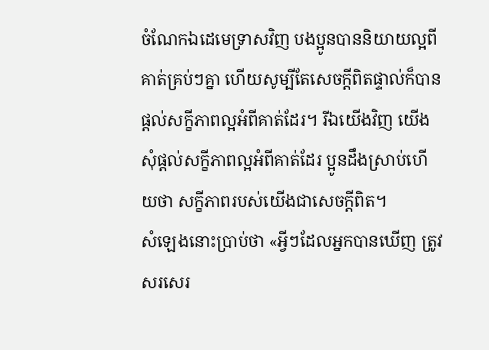ចំណែកឯដេមេទ្រាសវិញ បងប្អូនបាននិយាយល្អពីគាត់គ្រប់ៗគ្នា ហើយសូម្បីតែសេចក្ដីពិតផ្ទាល់ក៏បានផ្ដល់សក្ខីភាពល្អអំពីគាត់ដែរ។ រីឯយើងវិញ យើងសុំផ្ដល់សក្ខីភាពល្អអំពីគាត់ដែរ ប្អូនដឹងស្រាប់ហើយថា សក្ខីភាពរបស់យើងជាសេចក្ដីពិត។
សំឡេងនោះប្រាប់ថា «អ្វីៗដែលអ្នកបានឃើញ ត្រូវសរសេរ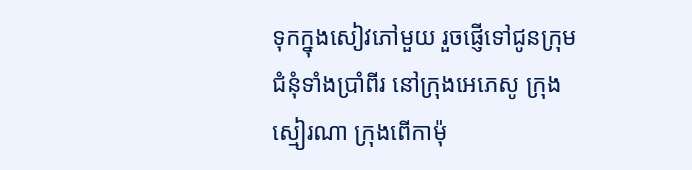ទុកក្នុងសៀវភៅមួយ រួចផ្ញើទៅជូនក្រុមជំនុំទាំងប្រាំពីរ នៅក្រុងអេភេសូ ក្រុងស្មៀរណា ក្រុងពើកាម៉ុ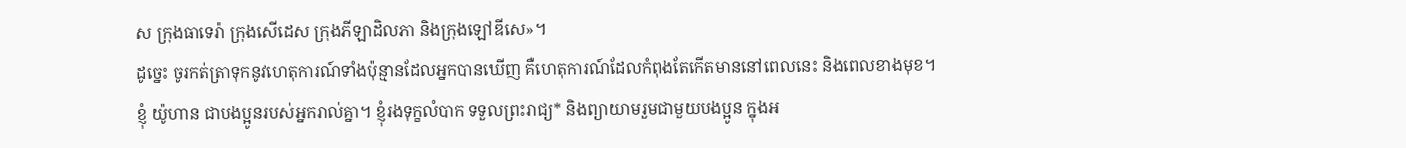ស ក្រុងធាទេរ៉ា ក្រុងសើដេស ក្រុងភីឡាដិលភា និងក្រុងឡៅឌីសេ»។
ដូច្នេះ ចូរកត់ត្រាទុកនូវហេតុការណ៍ទាំងប៉ុន្មានដែលអ្នកបានឃើញ គឺហេតុការណ៍ដែលកំពុងតែកើតមាននៅពេលនេះ និងពេលខាងមុខ។
ខ្ញុំ យ៉ូហាន ជាបងប្អូនរបស់អ្នករាល់គ្នា។ ខ្ញុំរងទុក្ខលំបាក ទទួលព្រះរាជ្យ* និងព្យាយាមរួមជាមួយបងប្អូន ក្នុងអ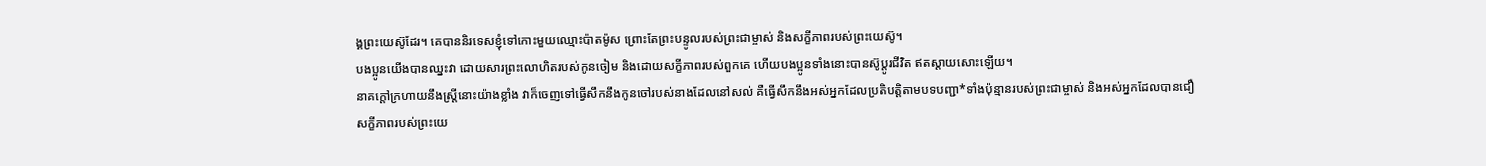ង្គព្រះយេស៊ូដែរ។ គេបាននិរទេសខ្ញុំទៅកោះមួយឈ្មោះប៉ាតម៉ូស ព្រោះតែព្រះបន្ទូលរបស់ព្រះជាម្ចាស់ និងសក្ខីភាពរបស់ព្រះយេស៊ូ។
បងប្អូនយើងបានឈ្នះវា ដោយសារព្រះលោហិតរបស់កូនចៀម និងដោយសក្ខីភាពរបស់ពួកគេ ហើយបងប្អូនទាំងនោះបានស៊ូប្ដូរជីវិត ឥតស្ដាយសោះឡើយ។
នាគក្ដៅក្រហាយនឹងស្ត្រីនោះយ៉ាងខ្លាំង វាក៏ចេញទៅធ្វើសឹកនឹងកូនចៅរបស់នាងដែលនៅសល់ គឺធ្វើសឹកនឹងអស់អ្នកដែលប្រតិបត្តិតាមបទបញ្ជា*ទាំងប៉ុន្មានរបស់ព្រះជាម្ចាស់ និងអស់អ្នកដែលបានជឿសក្ខីភាពរបស់ព្រះយេ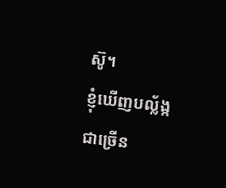ស៊ូ។
ខ្ញុំឃើញបល្ល័ង្កជាច្រើន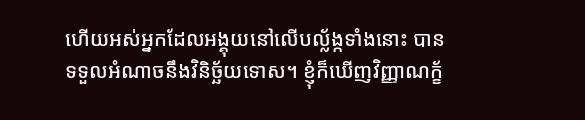ហើយអស់អ្នកដែលអង្គុយនៅលើបល្ល័ង្កទាំងនោះ បានទទួលអំណាចនឹងវិនិច្ឆ័យទោស។ ខ្ញុំក៏ឃើញវិញ្ញាណក្ខ័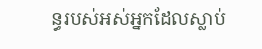ន្ធរបស់អស់អ្នកដែលស្លាប់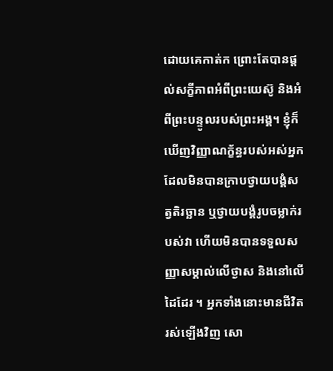ដោយគេកាត់ក ព្រោះតែបានផ្ដល់សក្ខីភាពអំពីព្រះយេស៊ូ និងអំពីព្រះបន្ទូលរបស់ព្រះអង្គ។ ខ្ញុំក៏ឃើញវិញ្ញាណក្ខ័ន្ធរបស់អស់អ្នកដែលមិនបានក្រាបថ្វាយបង្គំសត្វតិរច្ឆាន ឬថ្វាយបង្គំរូបចម្លាក់របស់វា ហើយមិនបានទទួលសញ្ញាសម្គាល់លើថ្ងាស និងនៅលើដៃដែរ ។ អ្នកទាំងនោះមានជីវិតរស់ឡើងវិញ សោ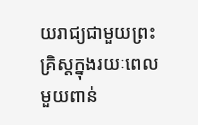យរាជ្យជាមួយព្រះគ្រិស្តក្នុងរយៈពេលមួយពាន់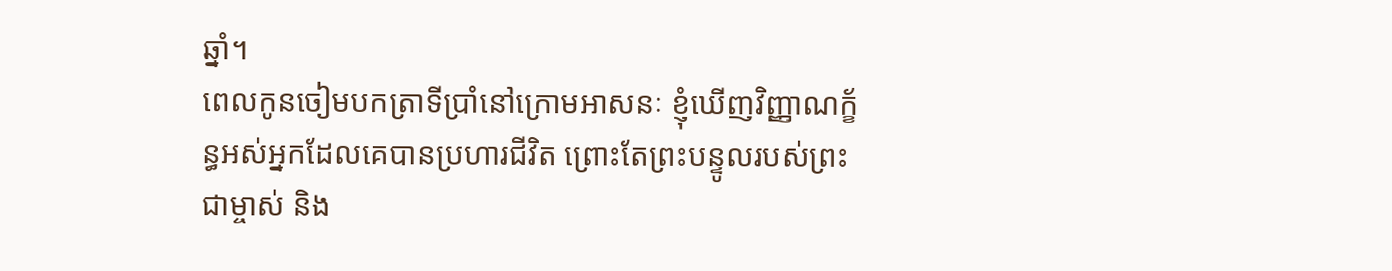ឆ្នាំ។
ពេលកូនចៀមបកត្រាទីប្រាំនៅក្រោមអាសនៈ ខ្ញុំឃើញវិញ្ញាណក្ខ័ន្ធអស់អ្នកដែលគេបានប្រហារជីវិត ព្រោះតែព្រះបន្ទូលរបស់ព្រះជាម្ចាស់ និង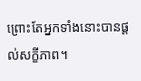ព្រោះតែអ្នកទាំងនោះបានផ្ដល់សក្ខីភាព។